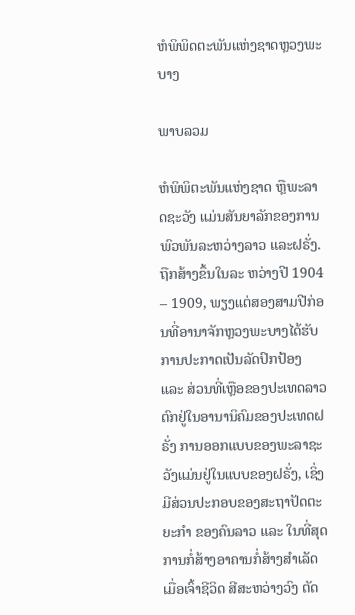ຫໍພິພິດຕະພັນແຫ່ງຊາດຫຼວງພະບາງ

ພາບລວມ

ຫໍພິພິຕະພັນແຫ່ງຊາດ ຫຼືພະລາດຊະວັງ ແມ່ນສັນຍາລັກຂອງການພົວພັນລະຫວ່າງລາວ ແລະຝຣັ່ງ. ຖືກສ້າງຂຶ້ນໃນລະ ຫວ່າງປີ 1904 – 1909, ພຽງແຕ່ສອງສາມປີກ່ອນທີ່ອານາຈັກຫຼວງພະບາງໄດ້ຮັບການປະກາດເປັນລັດປົກປ້ອງ ແລະ ສ່ວນທີ່ເຫຼືອຂອງປະເທດລາວຕົກຢູ່ໃນອານານິຄົມຂອງປະເທດຝຣັ່ງ ການອອກແບບຂອງພະລາຊະວັງແມ່ນຢູ່ໃນແບບຂອງຝຣັ່ງ, ເຊິ່ງມີສ່ວນປະກອບຂອງສະຖາປັດຕະຍະກຳ ຂອງຄົນລາວ ແລະ ໃນທີ່ສຸດການກໍ່ສ້າງອາຄານກໍ່ສ້າງສຳເລັດ ເມື່ອເຈົ້າຊີວິດ ສີສະຫວ່າງວົງ ຕັດ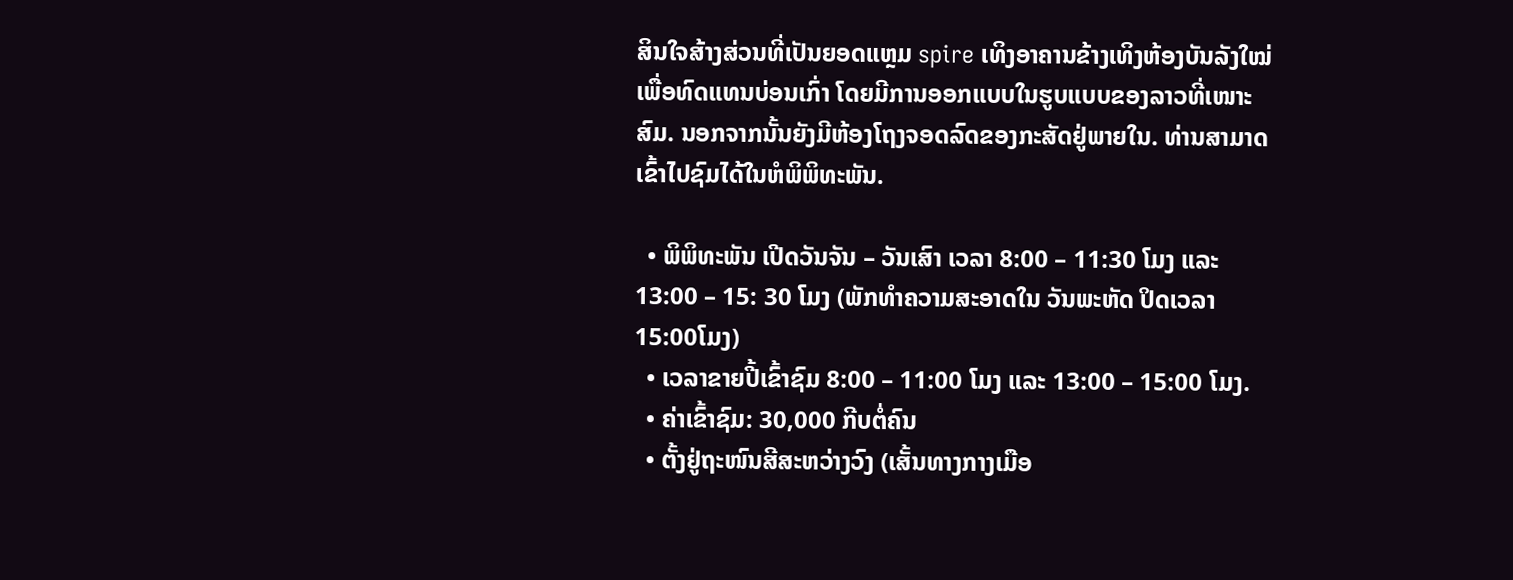ສິນໃຈສ້າງສ່ວນທີ່ເປັນຍອດແຫຼມ spire ເທິງອາຄານຂ້າງເທິງຫ້ອງບັນລັງໃໝ່ ເພື່ອທົດແທນບ່ອນເກົ່າ ໂດຍມີການອອກແບບໃນຮູບແບບຂອງລາວທີ່ເໜາະສົມ. ນອກຈາກນັ້ນຍັງມີຫ້ອງໂຖງຈອດລົດຂອງກະສັດຢູ່ພາຍໃນ. ທ່ານສາມາດເຂົ້າໄປຊົມໄດ້ໃນຫໍພິພິທະພັນ.

  • ພິພິທະພັນ ເປີດວັນຈັນ – ວັນເສົາ ເວລາ 8:00 – 11:30 ໂມງ ແລະ 13:00 – 15: 30 ໂມງ (ພັກທໍາຄວາມສະອາດໃນ ວັນພະຫັດ ປິດເວລາ 15:00ໂມງ)
  • ເວລາຂາຍປີ້ເຂົ້າຊົມ 8:00 – 11:00 ໂມງ ແລະ 13:00 – 15:00 ໂມງ.
  • ຄ່າເຂົ້າຊົມ: 30,000 ກີບຕໍ່ຄົນ
  • ຕັ້ງຢູ່ຖະໜົນສີສະຫວ່າງວົງ (ເສັ້ນທາງກາງເມືອ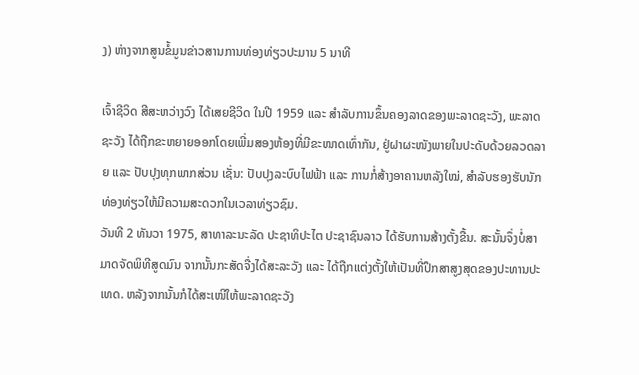ງ) ຫ່າງຈາກສູນຂໍ້ມູນຂ່າວສານການທ່ອງທ່ຽວປະມານ 5 ນາທີ

ເຈົ້າຊີວິດ ສີສະຫວ່າງວົງ ໄດ້ເສຍຊີວິດ ໃນປີ 1959 ແລະ ສຳລັບການຂຶ້ນຄອງລາດຂອງພະລາດຊະວັງ, ພະລາດຊະວັງ ໄດ້ຖືກຂະຫຍາຍອອກໂດຍເພີ່ມສອງຫ້ອງທີ່ມີຂະໜາດເທົ່າກັນ, ຢູ່ຝາຜະໜັງພາຍໃນປະດັບດ້ວຍລວດລາຍ ແລະ ປັບປຸງທຸກພາກສ່ວນ ເຊັ່ນ: ປັບປຸງລະບົບໄຟຟ້າ ແລະ ການກໍ່ສ້າງອາຄານຫລັງໃໝ່, ສຳລັບຮອງຮັບນັກທ່ອງທ່ຽວໃຫ້ມີຄວາມສະດວກໃນເວລາທ່ຽວຊົມ.
ວັນທີ 2 ທັນວາ 1975, ສາທາລະນະລັດ ປະຊາທິປະໄຕ ປະຊາຊົນລາວ ໄດ້ຮັບການສ້າງຕັ້ງຂື້ນ. ສະນັ້ນຈຶ່ງບໍ່ສາມາດຈັດພິທີສູດມົນ ຈາກນັ້ນກະສັດຈື່ງໄດ້ສະລະວັງ ແລະ ໄດ້ຖືກແຕ່ງຕັ້ງໃຫ້ເປັນທີ່ປຶກສາສູງສຸດຂອງປະທານປະເທດ. ຫລັງຈາກນັ້ນກໍໄດ້ສະເໜີໃຫ້ພະລາດຊະວັງ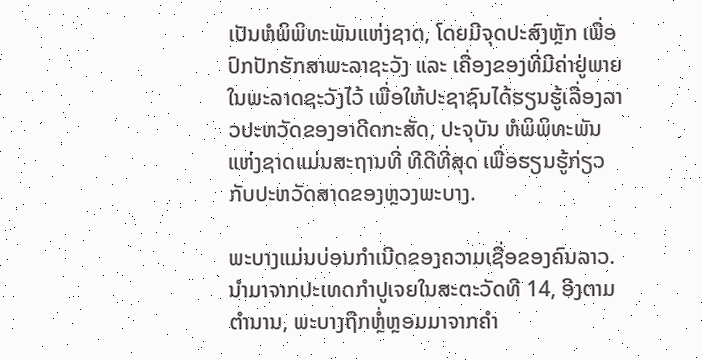ເປັນຫໍພິພິທະພັນແຫ່ງຊາດ, ໂດຍມີຈຸດປະສົງຫຼັກ ເພື່ອປົກປັກຮັກສາພະລາຊະວັງ ແລະ ເຄື່ອງຂອງທີ່ມີຄ່າຢູ່ພາຍໃນພະລາດຊະວັງໄວ້ ເພື່ອໃຫ້ປະຊາຊົນໄດ້ຮຽນຮູ້ເລື່ອງລາວປະຫວັດຂອງອາດີດກະສັດ, ປະຈຸບັນ ຫໍພິພິທະພັນແຫ່ງຊາດແມ່ນສະຖານທີ່ ທີດີທີ່ສຸດ ເພື່ອຮຽນຮູ້ກ່ຽວກັບປະຫວັດສາດຂອງຫຼວງພະບາງ.

ພະບາງແມ່ນບ່ອນກຳເນີດຂອງຄວາມເຊື່ອຂອງຄົນລາວ. ນໍາມາຈາກປະເທດກຳປູເຈຍໃນສະຕະວັດທີ 14, ອີງຕາມຕໍານານ, ພະບາງຖືກຫຼໍ່ຫຼອມມາຈາກຄຳ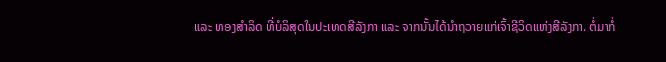ແລະ ທອງສໍາລິດ ທີ່ບໍລິສຸດໃນປະເທດສີລັງກາ ແລະ ຈາກນັ້ນໄດ້ນຳຖວາຍແກ່ເຈົ້າຊີວິດແຫ່ງສີລັງກາ. ຕໍ່ມາກໍ່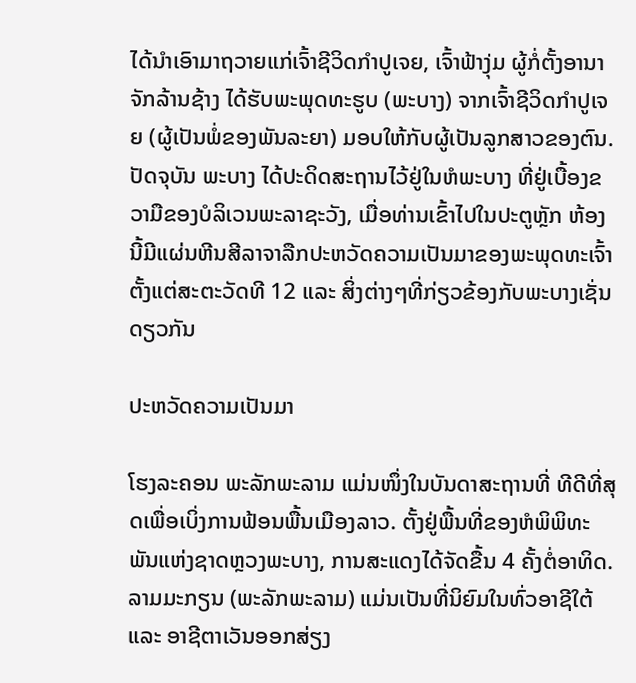ໄດ້ນຳເອົາມາຖວາຍແກ່ເຈົ້າຊີວິດກຳປູເຈຍ, ເຈົ້າຟ້າງຸ່ມ ຜູ້ກໍ່ຕັ້ງອານາຈັກລ້ານຊ້າງ ໄດ້ຮັບພະພຸດທະຮູບ (ພະບາງ) ຈາກເຈົ້າຊີວິດກຳປູເຈຍ (ຜູ້ເປັນພໍ່ຂອງພັນລະຍາ) ມອບໃຫ້ກັບຜູ້ເປັນລູກສາວຂອງຕົນ.
ປັດຈຸບັນ ພະບາງ ໄດ້ປະດິດສະຖານໄວ້ຢູ່ໃນຫໍພະບາງ ທີ່ຢູ່ເບື້ອງຂວາມືຂອງບໍລິເວນພະລາຊະວັງ, ເມື່ອທ່ານເຂົ້າໄປໃນປະຕູຫຼັກ ຫ້ອງນີ້ມີແຜ່ນຫີນສີລາຈາລືກປະຫວັດຄວາມເປັນມາຂອງພະພຸດທະເຈົ້າຕັ້ງແຕ່ສະຕະວັດທີ 12 ແລະ ສິ່ງຕ່າງໆທີ່ກ່ຽວຂ້ອງກັບພະບາງເຊັ່ນດຽວກັນ

ປະຫວັດຄວາມເປັນມາ

ໂຮງລະຄອນ ພະລັກພະລາມ ແມ່ນໜຶ່ງໃນບັນດາສະຖານທີ່ ທີດີທີ່ສຸດເພື່ອເບິ່ງການຟ້ອນພື້ນເມືອງລາວ. ຕັ້ງຢູ່ພື້ນທີ່ຂອງຫໍພິພິທະພັນແຫ່ງຊາດຫຼວງພະບາງ, ການສະແດງໄດ້ຈັດຂື້ນ 4 ຄັ້ງຕໍ່ອາທິດ. ລາມມະກຽນ (ພະລັກພະລາມ) ແມ່ນເປັນທີ່ນິຍົມໃນທົ່ວອາຊີໃຕ້ ແລະ ອາຊີຕາເວັນອອກສ່ຽງ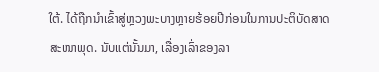ໃຕ້. ໄດ້ຖືກນຳເຂົ້າສູ່ຫຼວງພະບາງຫຼາຍຮ້ອຍປີກ່ອນໃນການປະຕິບັດສາດສະໜາພຸດ. ນັບແຕ່ນັ້ນມາ, ເລື່ອງເລົ່າຂອງລາ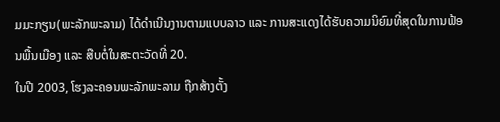ມມະກຽນ(ພະລັກພະລາມ) ໄດ້ດຳເນີນງານຕາມແບບລາວ ແລະ ການສະແດງໄດ້ຮັບຄວາມນິຍົມທີ່ສຸດໃນການຟ້ອນພື້ນເມືອງ ແລະ ສືບຕໍ່ໃນສະຕະວັດທີ່ 20.
ໃນປີ 2003, ໂຮງລະຄອນພະລັກພະລາມ ຖືກສ້າງຕັ້ງ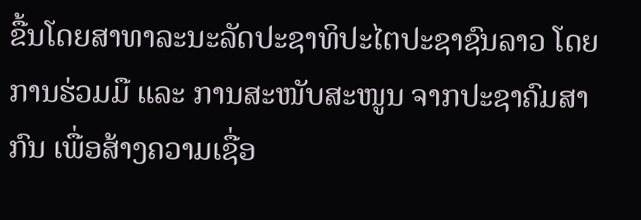ຂື້ນໂດຍສາທາລະນະລັດປະຊາທິປະໄຕປະຊາຊົນລາວ ໂດຍການຮ່ວມມື ແລະ ການສະໜັບສະໜູນ ຈາກປະຊາຄົມສາກົນ ເພື່ອສ້າງຄວາມເຊື່ອ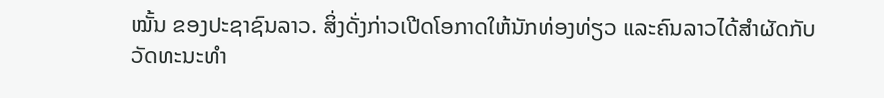ໝັ້ນ ຂອງປະຊາຊົນລາວ. ສິ່ງດັ່ງກ່າວເປີດໂອກາດໃຫ້ນັກທ່ອງທ່ຽວ ແລະຄົນລາວໄດ້ສຳຜັດກັບວັດທະນະທຳ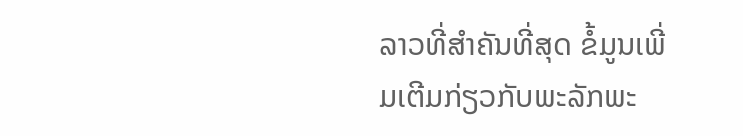ລາວທີ່ສຳຄັນທີ່ສຸດ ຂໍ້ມູນເພີ່ມເຕີມກ່ຽວກັບພະລັກພະ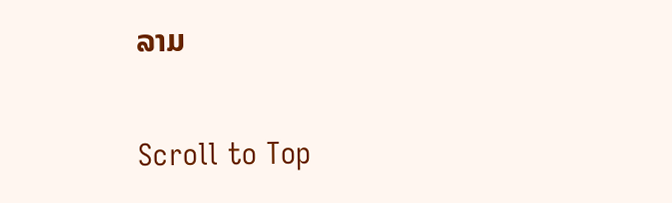ລາມ

Scroll to Top